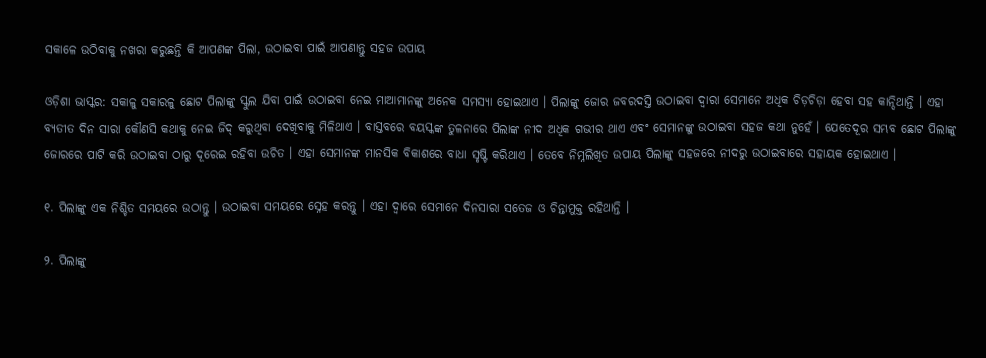ସକାଳେ ଉଠିବାକୁ ନଖରା କରୁଛନ୍ତି କି ଆପଣଙ୍କ ପିଲା, ଉଠାଇବା ପାଇଁ ଆପଣାନ୍ତୁ ସହଜ ଉପାୟ

ଓଡ଼ିଶା ଭାସ୍କର: ସକାଳୁ ସକାରଳୁ ଛୋଟ ପିଲାଙ୍କୁ ସ୍କୁଲ ଯିବା ପାଇଁ ଉଠାଇବା ନେଇ ମାଆମାନଙ୍କୁ ଅନେକ ସମସ୍ୟା ହୋଇଥାଏ । ପିଲାଙ୍କୁ ଜୋର ଜବରଦସ୍ତି ଉଠାଇବା ଦ୍ୱାରା ସେମାନେ ଅଧିକ ଚିଡ଼ଚିଡ଼ା ହେବା ସହ କାନ୍ଦିଥାନ୍ତି । ଏହା ବ୍ୟତୀତ ଦିନ ସାରା କୌଣସି କଥାକୁ ନେଇ ଜିଦ୍ କରୁଥିବା ଦେଖିବାକୁ ମିଳିଥାଏ । ବାସ୍ତବରେ ବୟସ୍କଙ୍କ ତୁଳନାରେ ପିଲାଙ୍କ ନୀଦ ଅଧିକ ଗଭୀର ଥାଏ ଏବଂ ସେମାନଙ୍କୁ ଉଠାଇବା ସହଜ କଥା ନୁହେଁ । ଯେତେଦୂର ସମ୍ଭବ ଛୋଟ ପିଲାଙ୍କୁ ଜୋରରେ ପାଟି କରି ଉଠାଇବା ଠାରୁ ଦୂରେଇ ରହିବା ଉଚିତ । ଏହା ସେମାନଙ୍କ ମାନସିକ ବିକାଶରେ ବାଧା ସୃଷ୍ଟି କରିଥାଏ । ତେବେ ନିମ୍ନଲିଖିତ ଉପାୟ ପିଲାଙ୍କୁ ସହଜରେ ନୀଦରୁ ଉଠାଇବାରେ ସହାୟକ ହୋଇଥାଏ ।

୧. ପିଲାଙ୍କୁ ଏକ ନିଶ୍ଚିତ ସମୟରେ ଉଠାନ୍ତୁ । ଉଠାଇବା ସମୟରେ ସ୍ନେହ କରନ୍ତୁ । ଏହା ଦ୍ୱାରେ ସେମାନେ ଦିନସାରା ସତେଜ ଓ ଚିନ୍ତାମୁକ୍ତ ରହିଥାନ୍ତି ।

୨. ପିଲାଙ୍କୁ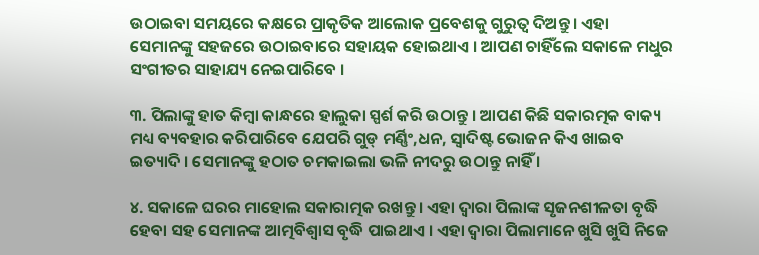ଉଠାଇବା ସମୟରେ କକ୍ଷରେ ପ୍ରାକୃତିକ ଆଲୋକ ପ୍ରବେଶକୁ ଗୁରୁତ୍ୱ ଦିଅନ୍ତୁ । ଏହା ସେମାନଙ୍କୁ ସହଜରେ ଉଠାଇବାରେ ସହାୟକ ହୋଇଥାଏ । ଆପଣ ଚାହିଁଲେ ସକାଳେ ମଧୁର ସଂଗୀତର ସାହାଯ୍ୟ ନେଇପାରିବେ ।

୩. ପିଲାଙ୍କୁ ହାତ କିମ୍ବା କାନ୍ଧରେ ହାଲୁକା ସ୍ପର୍ଶ କରି ଉଠାନ୍ତୁ । ଆପଣ କିଛି ସକାରତ୍ମକ ବାକ୍ୟ ମଧ୍ୟ ବ୍ୟବହାର କରିପାରିବେ ଯେପରି ଗୁଡ୍ ମର୍ଣ୍ଣିଂ,ଧନ, ସ୍ୱାଦିଷ୍ଟ ଭୋଜନ କିଏ ଖାଇବ ଇତ୍ୟାଦି । ସେମାନଙ୍କୁ ହଠାତ ଚମକାଇଲା ଭଳି ନୀଦରୁ ଉଠାନ୍ତୁ ନାହିଁ ।

୪. ସକାଳେ ଘରର ମାହୋଲ ସକାରାତ୍ମକ ରଖନ୍ତୁ । ଏହା ଦ୍ୱାରା ପିଲାଙ୍କ ସୃଜନଶୀଳତା ବୃଦ୍ଧି ହେବା ସହ ସେମାନଙ୍କ ଆତ୍ମବିଶ୍ୱାସ ବୃଦ୍ଧି ପାଇଥାଏ । ଏହା ଦ୍ୱାରା ପିଲାମାନେ ଖୁସି ଖୁସି ନିଜେ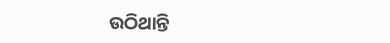ଉଠିଥାନ୍ତି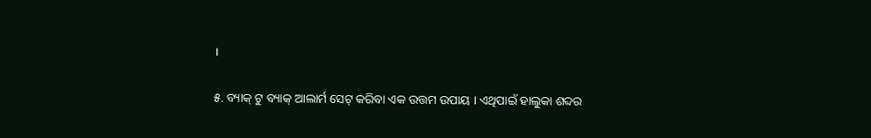।

୫. ବ୍ୟାକ୍ ଟୁ ବ୍ୟାକ୍ ଆଲାର୍ମ ସେଟ୍ କରିବା ଏକ ଉତ୍ତମ ଉପାୟ । ଏଥିପାଇଁ ହାଲୁକା ଶବ୍ଦର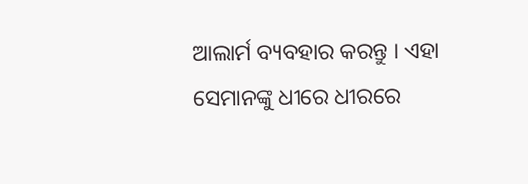ଆଲାର୍ମ ବ୍ୟବହାର କରନ୍ତୁ । ଏହା ସେମାନଙ୍କୁ ଧୀରେ ଧୀରରେ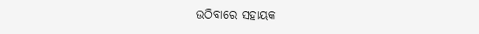ଉଠିବାରେ ସହାୟକ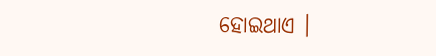ହୋଇଥାଏ ।